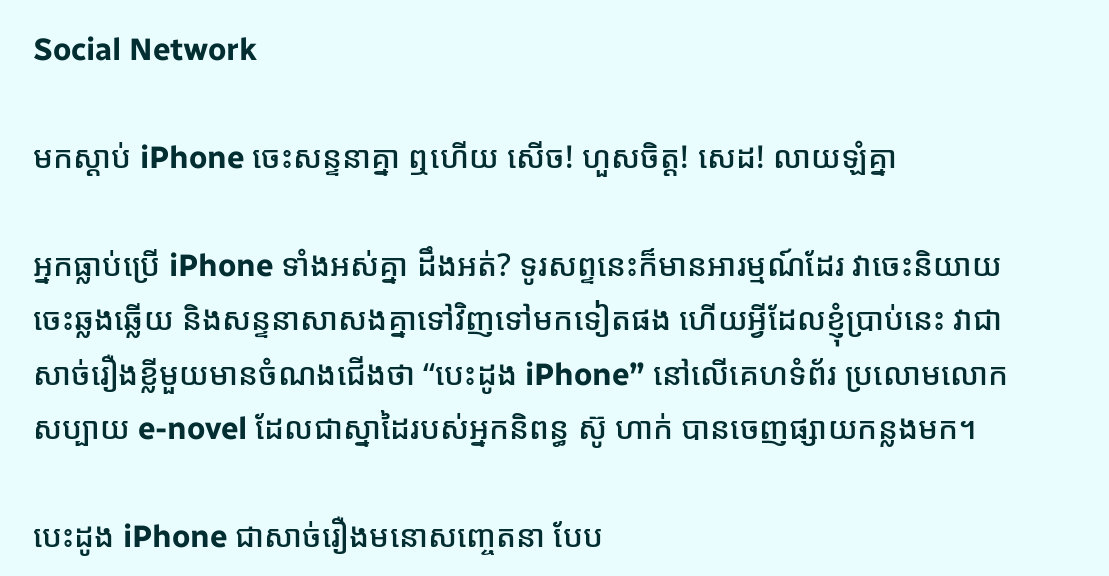Social Network

មកស្ដាប់ iPhone ចេះសន្ទនាគ្នា ឮហើយ សើច! ហួសចិត្ត! សេដ! លាយឡំគ្នា

អ្នកធ្លាប់ប្រើ iPhone ទាំងអស់គ្នា ដឹងអត់? ទូរសព្ទនេះក៏មានអារម្មណ៍ដែរ វាចេះនិយាយ ចេះឆ្លងឆ្លើយ និងសន្ទនាសាសងគ្នាទៅវិញទៅមកទៀតផង ហើយអ្វីដែលខ្ញុំប្រាប់នេះ វាជាសាច់រឿងខ្លីមួយមានចំណងជើងថា “បេះដូង iPhone” នៅលើគេហទំព័រ ប្រលោមលោក សប្បាយ e-novel ដែលជាស្នាដៃរបស់អ្នកនិពន្ធ ស៊ូ ហាក់ បានចេញផ្សាយកន្លងមក។

បេះដូង iPhone ជាសាច់រឿងមនោសញ្ចេតនា បែប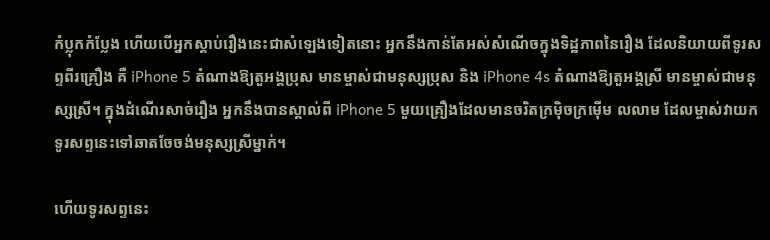កំប្លុកកំប្លែង ហើយបើអ្នកស្ដាប់រឿងនេះជាសំឡេងទៀតនោះ អ្នកនឹងកាន់តែអស់សំណើចក្នុងទិដ្ឋភាពនៃរឿង ដែលនិយាយពីទូរសព្ទពីរគ្រឿង គឺ iPhone 5 តំណាងឱ្យតួអង្គប្រុស មានម្ចាស់ជាមនុស្សប្រុស និង iPhone 4s តំណាងឱ្យតួអង្គស្រី មានម្ចាស់ជាមនុស្សស្រី។ ក្នុងដំណើរសាច់រឿង អ្នកនឹងបានស្គាល់ពី iPhone 5 មួយគ្រឿងដែលមានចរិតក្រម៉ិចក្រម៉ើម លលាម ដែលម្ចាស់វាយកទូរសព្ទនេះទៅឆាតចែចង់មនុស្សស្រីម្នាក់។

ហើយទូរសព្ទនេះ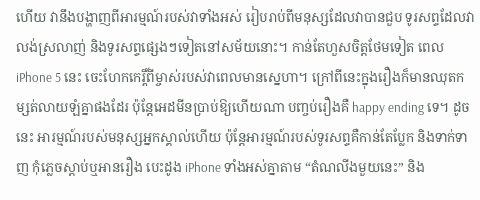ហើយ វានឹងបង្ហាញពីអារម្មណ៍របស់វាទាំងអស់ រៀបរាប់ពីមនុស្សដែលវាបានជួប ទូរសព្ទដែលវាលង់ស្រលាញ់ និងទូរសព្ទផ្សេងៗទៀតនៅសម័យនោះ។ កាន់តែហួសចិត្តថែមទៀត ពេល iPhone 5 នេះ ចេះហែកកេរ្តិ៍ពីម្ចាស់របស់វាពេលមានស្នេហា។ ក្រៅពីនេះក្នុងរឿងក៏មានឈុតកម្សត់លាយឡំគ្នាផងដែរ ប៉ុន្ដែអេដមីនប្រាប់ឱ្យហើយណា បញ្ចប់រឿងគឺ happy ending ទេ។ ដូចនេះ អារម្មណ៍របស់មនុស្សអ្នកស្គាល់ហើយ ប៉ុន្ដែអារម្មណ៍របស់ទូរសព្ទគឺកាន់តែប្លែក និងទាក់ទាញ កុំភ្លេចស្ដាប់ឬអានរឿង បេះដូង iPhone ទាំងអស់គ្នាតាម “តំណលីងមួយនេះ” និង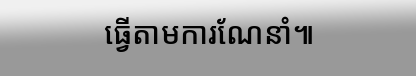ធ្វើតាមការណែនាំ៕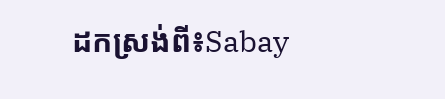ដកស្រង់ពី៖Sabay